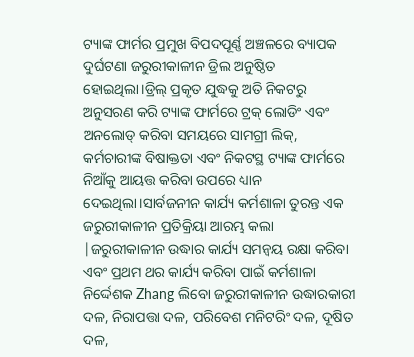ଟ୍ୟାଙ୍କ ଫାର୍ମର ପ୍ରମୁଖ ବିପଦପୂର୍ଣ୍ଣ ଅଞ୍ଚଳରେ ବ୍ୟାପକ ଦୁର୍ଘଟଣା ଜରୁରୀକାଳୀନ ଡ୍ରିଲ ଅନୁଷ୍ଠିତ ହୋଇଥିଲା।ଡ୍ରିଲ୍ ପ୍ରକୃତ ଯୁଦ୍ଧକୁ ଅତି ନିକଟରୁ ଅନୁସରଣ କରି ଟ୍ୟାଙ୍କ ଫାର୍ମରେ ଟ୍ରକ୍ ଲୋଡିଂ ଏବଂ ଅନଲୋଡ୍ କରିବା ସମୟରେ ସାମଗ୍ରୀ ଲିକ୍, କର୍ମଚାରୀଙ୍କ ବିଷାକ୍ତତା ଏବଂ ନିକଟସ୍ଥ ଟ୍ୟାଙ୍କ ଫାର୍ମରେ ନିଆଁକୁ ଆୟତ୍ତ କରିବା ଉପରେ ଧ୍ୟାନ ଦେଇଥିଲା।ସାର୍ବଜନୀନ କାର୍ଯ୍ୟ କର୍ମଶାଳା ତୁରନ୍ତ ଏକ ଜରୁରୀକାଳୀନ ପ୍ରତିକ୍ରିୟା ଆରମ୍ଭ କଲା |ଜରୁରୀକାଳୀନ ଉଦ୍ଧାର କାର୍ଯ୍ୟ ସମନ୍ୱୟ ରକ୍ଷା କରିବା ଏବଂ ପ୍ରଥମ ଥର କାର୍ଯ୍ୟ କରିବା ପାଇଁ କର୍ମଶାଳା ନିର୍ଦ୍ଦେଶକ Zhang ଲିବୋ ଜରୁରୀକାଳୀନ ଉଦ୍ଧାରକାରୀ ଦଳ, ନିରାପତ୍ତା ଦଳ, ପରିବେଶ ମନିଟରିଂ ଦଳ, ଦୂଷିତ ଦଳ,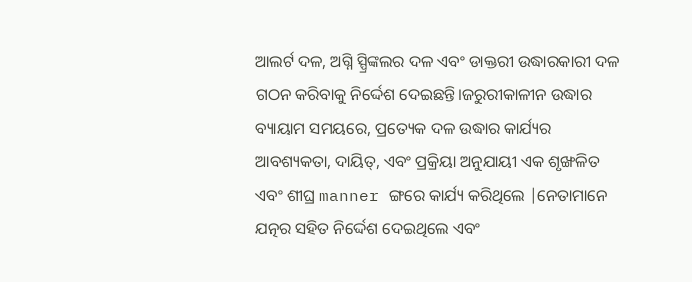ଆଲର୍ଟ ଦଳ, ଅଗ୍ନି ସ୍ପ୍ରିଙ୍କଲର ଦଳ ଏବଂ ଡାକ୍ତରୀ ଉଦ୍ଧାରକାରୀ ଦଳ ଗଠନ କରିବାକୁ ନିର୍ଦ୍ଦେଶ ଦେଇଛନ୍ତି।ଜରୁରୀକାଳୀନ ଉଦ୍ଧାର
ବ୍ୟାୟାମ ସମୟରେ, ପ୍ରତ୍ୟେକ ଦଳ ଉଦ୍ଧାର କାର୍ଯ୍ୟର ଆବଶ୍ୟକତା, ଦାୟିତ୍, ଏବଂ ପ୍ରକ୍ରିୟା ଅନୁଯାୟୀ ଏକ ଶୃଙ୍ଖଳିତ ଏବଂ ଶୀଘ୍ର manner ଙ୍ଗରେ କାର୍ଯ୍ୟ କରିଥିଲେ |ନେତାମାନେ ଯତ୍ନର ସହିତ ନିର୍ଦ୍ଦେଶ ଦେଇଥିଲେ ଏବଂ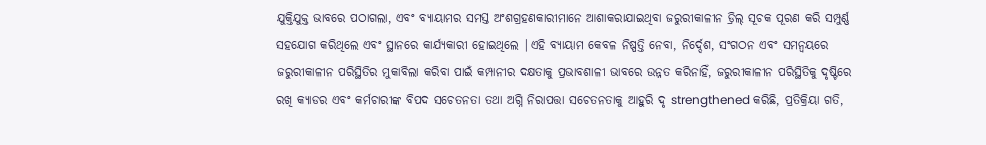ଯୁକ୍ତିଯୁକ୍ତ ଭାବରେ ପଠାଗଲା, ଏବଂ ବ୍ୟାୟାମର ସମସ୍ତ ଅଂଶଗ୍ରହଣକାରୀମାନେ ଆଶାକରାଯାଇଥିବା ଜରୁରୀକାଳୀନ ଡ୍ରିଲ୍ ସୂଚକ ପୂରଣ କରି ସମ୍ପୁର୍ଣ୍ଣ ସହଯୋଗ କରିଥିଲେ ଏବଂ ସ୍ଥାନରେ କାର୍ଯ୍ୟକାରୀ ହୋଇଥିଲେ |ଏହି ବ୍ୟାୟାମ କେବଳ ନିଷ୍ପତ୍ତି ନେବା, ନିର୍ଦ୍ଦେଶ, ସଂଗଠନ ଏବଂ ସମନ୍ୱୟରେ ଜରୁରୀକାଳୀନ ପରିସ୍ଥିତିର ମୁକାବିଲା କରିବା ପାଇଁ କମ୍ପାନୀର ଦକ୍ଷତାକୁ ପ୍ରଭାବଶାଳୀ ଭାବରେ ଉନ୍ନତ କରିନାହିଁ, ଜରୁରୀକାଳୀନ ପରିସ୍ଥିତିକୁ ଦୃଷ୍ଟିରେ ରଖି କ୍ୟାଡର ଏବଂ କର୍ମଚାରୀଙ୍କ ବିପଦ ସଚେତନତା ତଥା ଅଗ୍ନି ନିରାପତ୍ତା ସଚେତନତାକୁ ଆହୁରି ଦୃ strengthened କରିଛି, ପ୍ରତିକ୍ରିୟା ଗତି,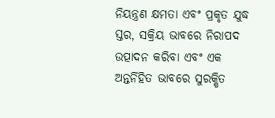ନିୟନ୍ତ୍ରଣ କ୍ଷମତା ଏବଂ ପ୍ରକୃତ ଯୁଦ୍ଧ ସ୍ତର, ସକ୍ରିୟ ଭାବରେ ନିରାପଦ ଉତ୍ପାଦନ କରିବା ଏବଂ ଏକ ଅନ୍ତର୍ନିହିତ ଭାବରେ ସୁରକ୍ଷିତ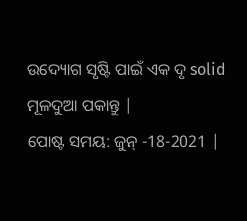ଉଦ୍ୟୋଗ ସୃଷ୍ଟି ପାଇଁ ଏକ ଦୃ solid ମୂଳଦୁଆ ପକାନ୍ତୁ |
ପୋଷ୍ଟ ସମୟ: ଜୁନ୍ -18-2021 |